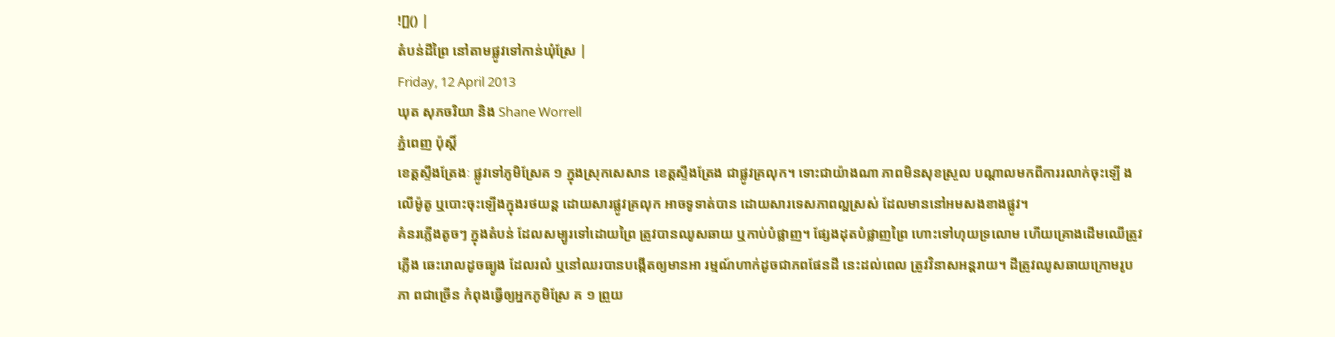![]() |
តំបន់ដីព្រៃ នៅតាមផ្លូវទៅកាន់ឃុំស្រែ |
Friday, 12 April 2013
ឃុត សុភចរិយា និង Shane Worrell
ភ្នំពេញ ប៉ុស្តិ៍
ខេត្តស្ទឹងត្រែងៈ ផ្លូវទៅភូមិស្រែគ ១ ក្នុងស្រុកសេសាន ខេត្តស្ទឹងត្រែង ជាផ្លូវគ្រលុក។ ទោះជាយ៉ាងណា ភាពមិនសុខស្រួល បណ្តាលមកពីការរលាក់ចុះឡើ ងលើម៉ូតូ ឬបោះចុះឡើងក្នុងរថយន្ត ដោយសារផ្លូវគ្រលុក អាចទូទាត់បាន ដោយសារទេសភាពល្អស្រស់ ដែលមាននៅអមសងខាងផ្លូវ។
គំនរភ្លើងតូចៗ ក្នុងតំបន់ ដែលសម្បូរទៅដោយព្រៃ ត្រូវបានឈូសឆាយ ឬកាប់បំផ្លាញ។ ផ្សែងដុតបំផ្លាញព្រៃ ហោះទៅហុយទ្រលោម ហើយគ្រោងដើមឈើត្រូវភ្លើង ឆេះរោលដូចធ្យូង ដែលរលំ ឬនៅឈរបានបង្កើតឲ្យមានអា រម្មណ៍ហាក់ដូចជាភពផែនដី នេះដល់ពេល ត្រូវវិនាសអន្តរាយ។ ដីត្រូវឈូសឆាយក្រោមរូបភា ពជាច្រើន កំពុងធ្វើឲ្យអ្នកភូមិស្រែ គ ១ ព្រួយ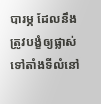បារម្ភ ដែលនឹងត្រូវបង្ខំឲ្យផ្លាស់ ទៅតាំងទីលំនៅ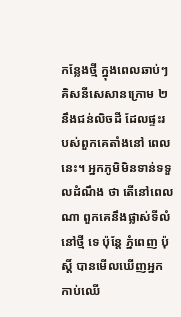កន្លែងថ្មី ក្នុងពេលឆាប់ៗ គិសនីសេសានក្រោម ២ នឹងជន់លិចដី ដែលផ្ទះរបស់ពួកគេតាំងនៅ ពេលនេះ។ អ្នកភូមិមិនទាន់ទទួលដំណឹង ថា តើនៅពេលណា ពួកគេនឹងផ្លាស់ទីលំនៅថ្មី ទេ ប៉ុន្តែ ភ្នំពេញ ប៉ុស្តិ៍ បានមើលឃើញអ្នកកាប់ឈើ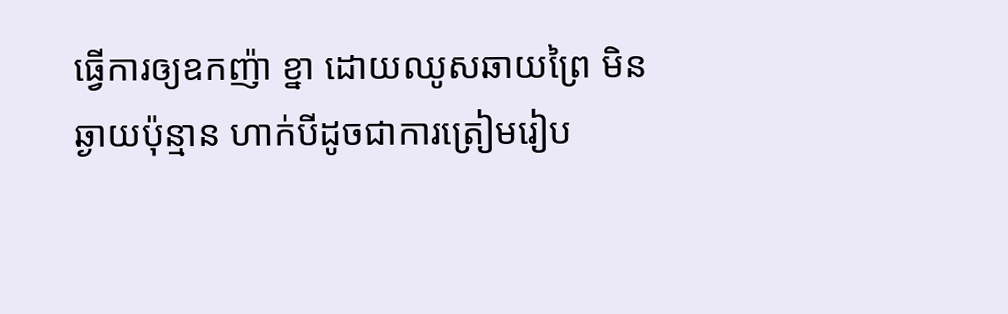ធ្វើការឲ្យឧកញ៉ា ខ្នា ដោយឈូសឆាយព្រៃ មិនឆ្ងាយប៉ុន្មាន ហាក់បីដូចជាការត្រៀមរៀប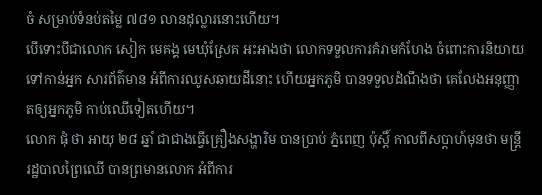ចំ សម្រាប់ទំនប់តម្លៃ ៧៨១ លានដុល្លារនោះហើយ។
បើទោះបីជាលោក សៀក មេគង្គ មេឃុំស្រែគ អះអាងថា លោកទទួលការគំរាមកំហែង ចំពោះការនិយាយទៅកាន់អ្នក សារព័ត៌មាន អំពីការឈូសឆាយដីនោះ ហើយអ្នកភូមិ បានទទួលដំណឹងថា គេលែងអនុញ្ញាតឲ្យអ្នកភូមិ កាប់ឈើទៀតហើយ។
លោក ផុំ ថា អាយុ ២៨ ឆ្នាំ ជាជាងធ្វើគ្រឿងសង្ហារិម បានប្រាប់ ភ្នំពេញ ប៉ុស្តិ៍ កាលពីសប្តាហ៍មុនថា មន្រ្តីរដ្ឋបាលព្រៃឈើ បានព្រមានលោក អំពីការ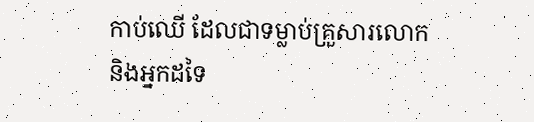កាប់ឈើ ដែលជាទម្លាប់គ្រួសារលោក និងអ្នកដទៃ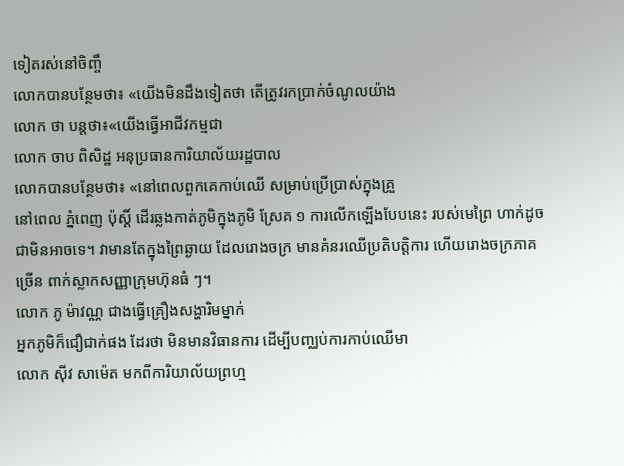ទៀតរស់នៅចិញ្ចឹ
លោកបានបន្ថែមថា៖ «យើងមិនដឹងទៀតថា តើត្រូវរកប្រាក់ចំណូលយ៉ាង
លោក ថា បន្តថា៖«យើងធ្វើអាជីវកម្មជា
លោក ចាប ពិសិដ្ឋ អនុប្រធានការិយាល័យរដ្ឋបាល
លោកបានបន្ថែមថា៖ «នៅពេលពួកគេកាប់ឈើ សម្រាប់ប្រើប្រាស់ក្នុងគ្រួ
នៅពេល ភ្នំពេញ ប៉ុស្តិ៍ ដើរឆ្លងកាត់ភូមិក្នុងភូមិ ស្រែគ ១ ការលើកឡើងបែបនេះ របស់មេព្រៃ ហាក់ដូចជាមិនអាចទេ។ វាមានតែក្នុងព្រៃឆ្ងាយ ដែលរោងចក្រ មានគំនរឈើប្រតិបតិ្តការ ហើយរោងចក្រភាគច្រើន ពាក់ស្លាកសញ្ញាក្រុមហ៊ុនធំ ៗ។
លោក ភូ ម៉ាវណ្ណ ជាងធ្វើគ្រឿងសង្ហារិមម្នាក់
អ្នកភូមិក៏ជឿជាក់ផង ដែរថា មិនមានវិធានការ ដើម្បីបញ្ឈប់ការកាប់ឈើមា
លោក ស៊ីវ សាម៉េត មកពីការិយាល័យព្រហ្ម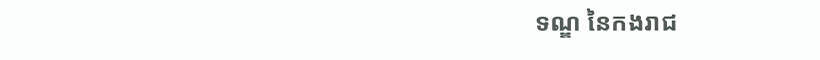ទណ្ឌ នៃកងរាជ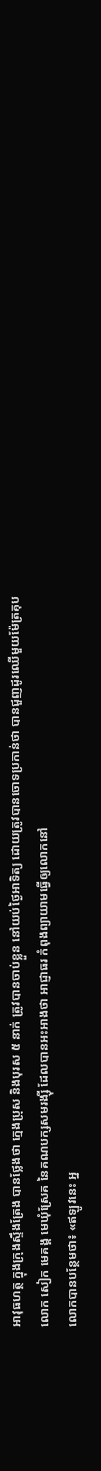អាវុធហត្ថ ក្នុងក្រុងស្ទឹងត្រែង បានថ្លែងថា ក្មេងប្រុស និងបុរស ៥ នាក់ ត្រូវបានចាប់ខ្លួន នៅយប់ថ្ងៃអាទិត្យ ដោយត្រូវបានចោទប្រកាន់ថា បានជួញដូរឈើមួយម៉ែត្រគុប
លោក សៀក មេគង្គ មេឃុំស្រែគ នៃគណបក្សសមរង្ស៊ី ដែលបានអះអាងថា អាជ្ញាធរ កំពុងព្យាយាមធ្វើឲ្យលោកនៅ
លោកបានបន្ថែមថា៖ «ឥឡូវនេះ អ្ន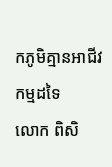កភូមិគ្មានអាជីវកម្មដទៃ
លោក ពិសិ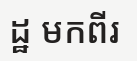ដ្ឋ មកពីរ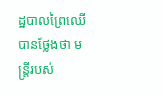ដ្ឋបាលព្រៃឈើ បានថ្លែងថា មន្រ្តីរបស់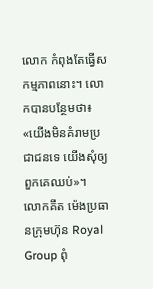លោក កំពុងតែធ្វើសកម្មភាពនោះ។ លោកបានបន្ថែមថា៖ «យើងមិនគំរាមប្រជាជនទេ យើងសុំឲ្យពួកគេឈប់»។
លោកគឹត ម៉េងប្រធានក្រុមហ៊ុន Royal Group ពុំ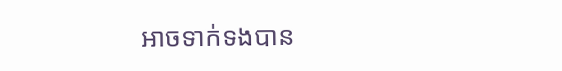អាចទាក់ទងបាន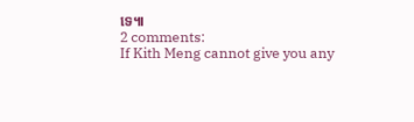ទេ៕
2 comments:
If Kith Meng cannot give you any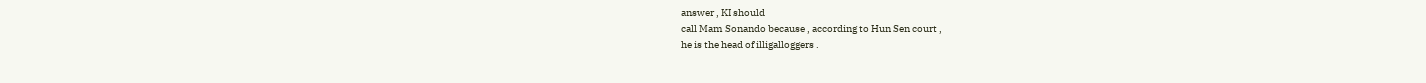answer , KI should
call Mam Sonando because , according to Hun Sen court ,
he is the head of illigalloggers .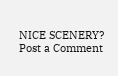NICE SCENERY?
Post a Comment